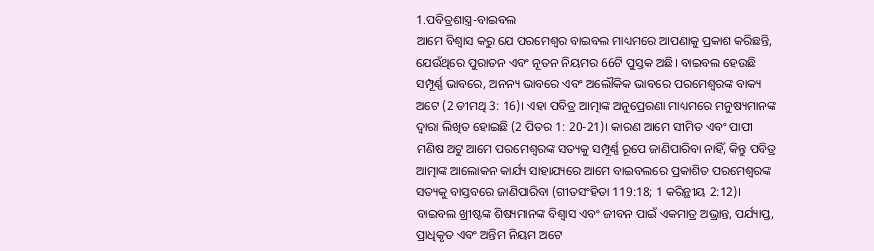1.ପବିତ୍ରଶାସ୍ତ୍ର-ବାଇବଲ
ଆମେ ବିଶ୍ୱାସ କରୁ ଯେ ପରମେଶ୍ୱର ବାଇବଲ ମାଧ୍ୟମରେ ଆପଣାକୁ ପ୍ରକାଶ କରିଛନ୍ତି, ଯେଉଁଥିରେ ପୁରାତନ ଏବଂ ନୂତନ ନିୟମର 66ଟି ପୁସ୍ତକ ଅଛି। ବାଇବଲ ହେଉଛି ସମ୍ପୂର୍ଣ୍ଣ ଭାବରେ, ଅନନ୍ୟ ଭାବରେ ଏବଂ ଅଲୌକିକ ଭାବରେ ପରମେଶ୍ୱରଙ୍କ ବାକ୍ୟ ଅଟେ (2 ତୀମଥି 3: 16)। ଏହା ପବିତ୍ର ଆତ୍ମାଙ୍କ ଅନୁପ୍ରେରଣା ମାଧ୍ୟମରେ ମନୁଷ୍ୟମାନଙ୍କ ଦ୍ଵାରା ଲିଖିତ ହୋଇଛି (2 ପିତର 1: 20-21)। କାରଣ ଆମେ ସୀମିତ ଏବଂ ପାପୀ ମଣିଷ ଅଟୁ ଆମେ ପରମେଶ୍ୱରଙ୍କ ସତ୍ୟକୁ ସମ୍ପୂର୍ଣ୍ଣ ରୂପେ ଜାଣିପାରିବା ନାହିଁ, କିନ୍ତୁ ପବିତ୍ର ଆତ୍ମାଙ୍କ ଆଲୋକନ କାର୍ଯ୍ୟ ସାହାଯ୍ୟରେ ଆମେ ବାଇବଲରେ ପ୍ରକାଶିତ ପରମେଶ୍ୱରଙ୍କ ସତ୍ୟକୁ ବାସ୍ତବରେ ଜାଣିପାରିବା (ଗୀତସଂହିତା 119:18; 1 କରିନ୍ଥୀୟ 2:12)। ବାଇବଲ ଖ୍ରୀଷ୍ଟଙ୍କ ଶିଷ୍ୟମାନଙ୍କ ବିଶ୍ଵାସ ଏବଂ ଜୀବନ ପାଇଁ ଏକମାତ୍ର ଅଭ୍ରାନ୍ତ, ପର୍ଯ୍ୟାପ୍ତ, ପ୍ରାଧିକୃତ ଏବଂ ଅନ୍ତିମ ନିୟମ ଅଟେ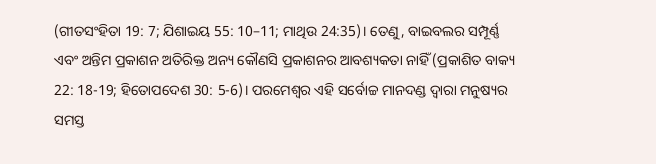(ଗୀତସଂହିତା 19: 7; ଯିଶାଇୟ 55: 10–11; ମାଥିଉ 24:35)। ତେଣୁ, ବାଇବଲର ସମ୍ପୂର୍ଣ୍ଣ ଏବଂ ଅନ୍ତିମ ପ୍ରକାଶନ ଅତିରିକ୍ତ ଅନ୍ୟ କୌଣସି ପ୍ରକାଶନର ଆବଶ୍ୟକତା ନାହିଁ (ପ୍ରକାଶିତ ବାକ୍ୟ 22: 18-19; ହିତୋପଦେଶ 30: 5-6)। ପରମେଶ୍ୱର ଏହି ସର୍ବୋଚ୍ଚ ମାନଦଣ୍ଡ ଦ୍ୱାରା ମନୁଷ୍ୟର ସମସ୍ତ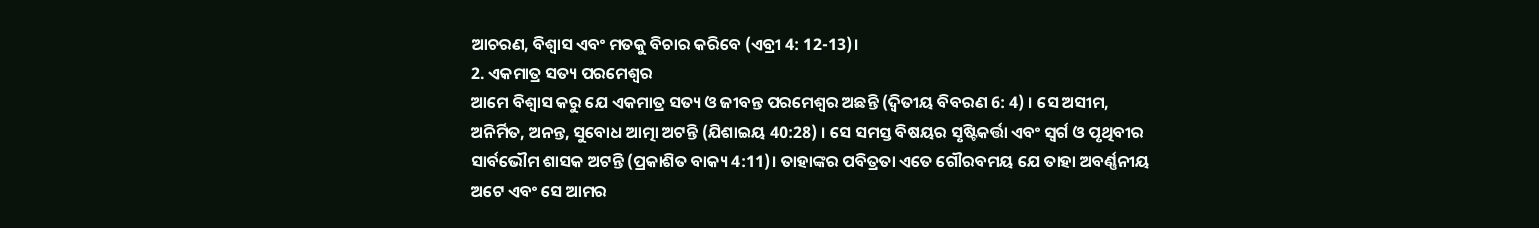ଆଚରଣ, ବିଶ୍ୱାସ ଏବଂ ମତକୁ ବିଚାର କରିବେ (ଏବ୍ରୀ 4: 12-13)।
2. ଏକମାତ୍ର ସତ୍ୟ ପରମେଶ୍ୱର
ଆମେ ବିଶ୍ୱାସ କରୁ ଯେ ଏକମାତ୍ର ସତ୍ୟ ଓ ଜୀବନ୍ତ ପରମେଶ୍ୱର ଅଛନ୍ତି (ଦ୍ୱିତୀୟ ବିବରଣ 6: 4) । ସେ ଅସୀମ, ଅନିର୍ମିତ, ଅନନ୍ତ, ସୁବୋଧ ଆତ୍ମା ଅଟନ୍ତି (ଯିଶାଇୟ 40:28) । ସେ ସମସ୍ତ ବିଷୟର ସୃଷ୍ଟିକର୍ତ୍ତା ଏବଂ ସ୍ୱର୍ଗ ଓ ପୃଥିବୀର ସାର୍ବଭୌମ ଶାସକ ଅଟନ୍ତି (ପ୍ରକାଶିତ ବାକ୍ୟ 4:11)। ତାହାଙ୍କର ପବିତ୍ରତା ଏତେ ଗୌରବମୟ ଯେ ତାହା ଅବର୍ଣ୍ଣନୀୟ ଅଟେ ଏବଂ ସେ ଆମର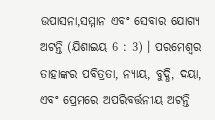ଉପାସନା,ସମ୍ମାନ ଏବଂ ସେବାର ଯୋଗ୍ୟ ଅଟନ୍ତି (ଯିଶାଇୟ 6 : 3) । ପରମେଶ୍ୱର ତାହାଙ୍କର ପବିତ୍ରତା, ନ୍ୟାୟ, ବୁଦ୍ଧି, ଦୟା, ଏବଂ ପ୍ରେମରେ ଅପରିବର୍ତ୍ତନୀୟ ଅଟନ୍ତି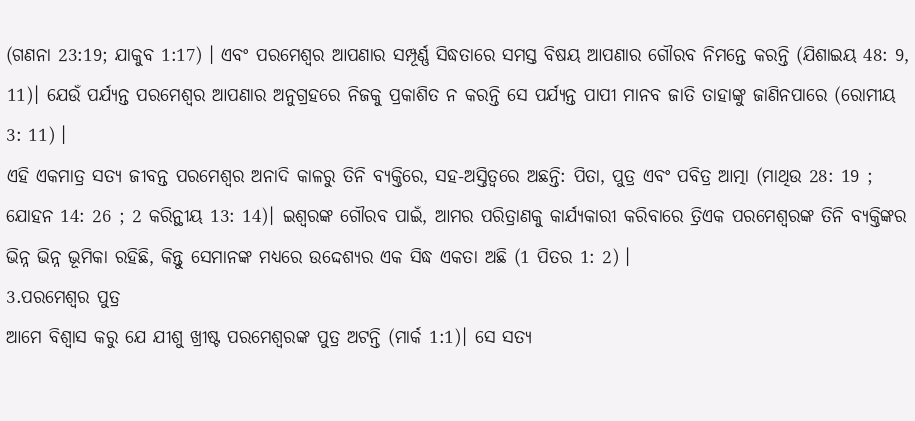(ଗଣନା 23:19; ଯାକୁବ 1:17) । ଏବଂ ପରମେଶ୍ୱର ଆପଣାର ସମ୍ପୂର୍ଣ୍ଣ ସିଦ୍ଧତାରେ ସମସ୍ତ ବିଷୟ ଆପଣାର ଗୌରବ ନିମନ୍ତେ କରନ୍ତି (ଯିଶାଇୟ 48: 9, 11)। ଯେଉଁ ପର୍ଯ୍ୟନ୍ତ ପରମେଶ୍ୱର ଆପଣାର ଅନୁଗ୍ରହରେ ନିଜକୁ ପ୍ରକାଶିତ ନ କରନ୍ତି ସେ ପର୍ଯ୍ୟନ୍ତ ପାପୀ ମାନବ ଜାତି ତାହାଙ୍କୁ ଜାଣିନପାରେ (ରୋମୀୟ 3: 11) ।
ଏହି ଏକମାତ୍ର ସତ୍ୟ ଜୀବନ୍ତ ପରମେଶ୍ୱର ଅନାଦି କାଳରୁ ତିନି ବ୍ୟକ୍ତିରେ, ସହ-ଅସ୍ତିତ୍ୱରେ ଅଛନ୍ତି: ପିତା, ପୁତ୍ର ଏବଂ ପବିତ୍ର ଆତ୍ମା (ମାଥିଉ 28: 19 ; ଯୋହନ 14: 26 ; 2 କରିନ୍ଥୀୟ 13: 14)। ଇଶ୍ୱରଙ୍କ ଗୌରବ ପାଇଁ, ଆମର ପରିତ୍ରାଣକୁ କାର୍ଯ୍ୟକାରୀ କରିବାରେ ତ୍ରିଏକ ପରମେଶ୍ୱରଙ୍କ ତିନି ବ୍ୟକ୍ତିଙ୍କର ଭିନ୍ନ ଭିନ୍ନ ଭୂମିକା ରହିଛି, କିନ୍ତୁ ସେମାନଙ୍କ ମଧ୍ୟରେ ଉଦ୍ଦେଶ୍ୟର ଏକ ସିଦ୍ଧ ଏକତା ଅଛି (1 ପିତର 1: 2) ।
3.ପରମେଶ୍ୱର ପୁତ୍ର
ଆମେ ବିଶ୍ୱାସ କରୁ ଯେ ଯୀଶୁ ଖ୍ରୀଷ୍ଟ ପରମେଶ୍ୱରଙ୍କ ପୁତ୍ର ଅଟନ୍ତି (ମାର୍କ 1:1)। ସେ ସତ୍ୟ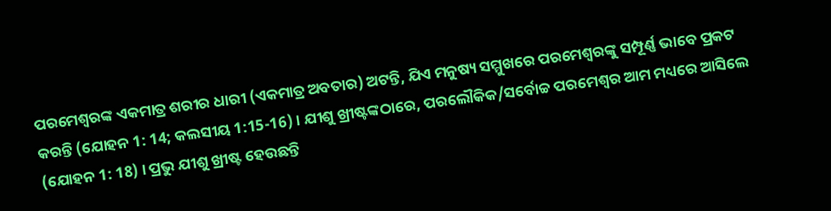ପରମେଶ୍ୱରଙ୍କ ଏକମାତ୍ର ଶରୀର ଧାରୀ (ଏକମାତ୍ର ଅବତାର) ଅଟନ୍ତି, ଯିଏ ମନୁଷ୍ୟ ସମ୍ମୁଖରେ ପରମେଶ୍ୱରଙ୍କୁ ସମ୍ପୂର୍ଣ୍ଣ ଭାବେ ପ୍ରକଟ କରନ୍ତି (ଯୋହନ 1: 14; କଲସୀୟ 1:15-16) । ଯୀଶୁ ଖ୍ରୀଷ୍ଟଙ୍କଠାରେ, ପରଲୌକିକ/ସର୍ବୋଚ୍ଚ ପରମେଶ୍ୱର ଆମ ମଧ୍ୟରେ ଆସିଲେ (ଯୋହନ 1: 18) । ପ୍ରଭୁ ଯୀଶୁ ଖ୍ରୀଷ୍ଟ ହେଉଛନ୍ତି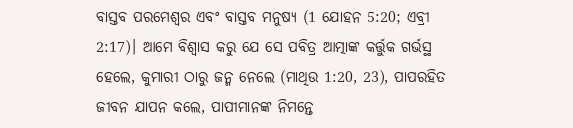ବାସ୍ତବ ପରମେଶ୍ୱର ଏବଂ ବାସ୍ତବ ମନୁଷ୍ୟ (1 ଯୋହନ 5:20; ଏବ୍ରୀ 2:17)। ଆମେ ବିଶ୍ଵାସ କରୁ ଯେ ସେ ପବିତ୍ର ଆତ୍ମାଙ୍କ କର୍ତ୍ତୁକ ଗର୍ଭସ୍ଥ ହେଲେ, କୁମାରୀ ଠାରୁ ଜନ୍ମ ନେଲେ (ମାଥିଉ 1:20, 23), ପାପରହିତ ଜୀବନ ଯାପନ କଲେ, ପାପୀମାନଙ୍କ ନିମନ୍ତେ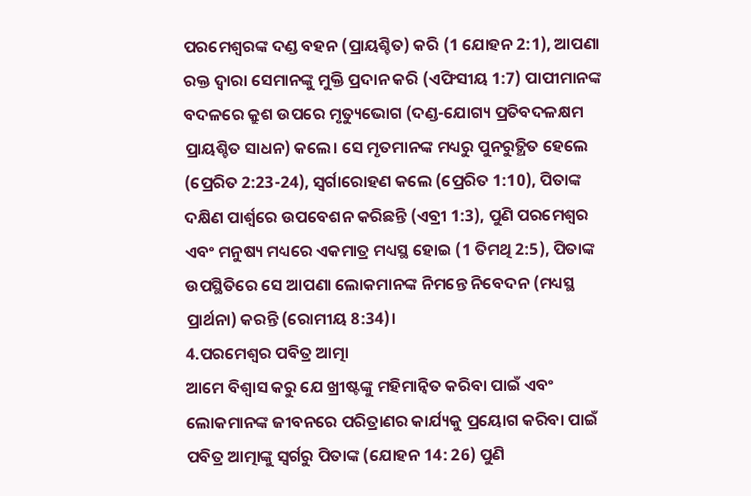ପରମେଶ୍ୱରଙ୍କ ଦଣ୍ଡ ବହନ (ପ୍ରାୟଶ୍ଚିତ) କରି (1 ଯୋହନ 2:1), ଆପଣା ରକ୍ତ ଦ୍ୱାରା ସେମାନଙ୍କୁ ମୁକ୍ତି ପ୍ରଦାନ କରି (ଏଫିସୀୟ 1:7) ପାପୀମାନଙ୍କ ବଦଳରେ କ୍ରୁଶ ଉପରେ ମୃତ୍ୟୁଭୋଗ (ଦଣ୍ଡ-ଯୋଗ୍ୟ ପ୍ରତିବଦଳକ୍ଷମ ପ୍ରାୟଶ୍ଚିତ ସାଧନ) କଲେ। ସେ ମୃତମାନଙ୍କ ମଧ୍ୟରୁ ପୁନରୁତ୍ଥିତ ହେଲେ (ପ୍ରେରିତ 2:23-24), ସ୍ଵର୍ଗାରୋହଣ କଲେ (ପ୍ରେରିତ 1:10), ପିତାଙ୍କ ଦକ୍ଷିଣ ପାର୍ଶ୍ଵରେ ଉପବେଶନ କରିଛନ୍ତି (ଏବ୍ରୀ 1:3), ପୁଣି ପରମେଶ୍ୱର ଏବଂ ମନୁଷ୍ୟ ମଧ୍ୟରେ ଏକମାତ୍ର ମଧ୍ୟସ୍ଥ ହୋଇ (1 ତିମଥି 2:5), ପିତାଙ୍କ ଉପସ୍ଥିତିରେ ସେ ଆପଣା ଲୋକମାନଙ୍କ ନିମନ୍ତେ ନିବେଦନ (ମଧ୍ୟସ୍ଥ ପ୍ରାର୍ଥନା) କରନ୍ତି (ରୋମୀୟ 8:34)।
4.ପରମେଶ୍ୱର ପବିତ୍ର ଆତ୍ମା
ଆମେ ବିଶ୍ଵାସ କରୁ ଯେ ଖ୍ରୀଷ୍ଟଙ୍କୁ ମହିମାନ୍ଵିତ କରିବା ପାଇଁ ଏବଂ ଲୋକମାନଙ୍କ ଜୀବନରେ ପରିତ୍ରାଣର କାର୍ଯ୍ୟକୁ ପ୍ରୟୋଗ କରିବା ପାଇଁ ପବିତ୍ର ଆତ୍ମାଙ୍କୁ ସ୍ଵର୍ଗରୁ ପିତାଙ୍କ (ଯୋହନ 14: 26) ପୁଣି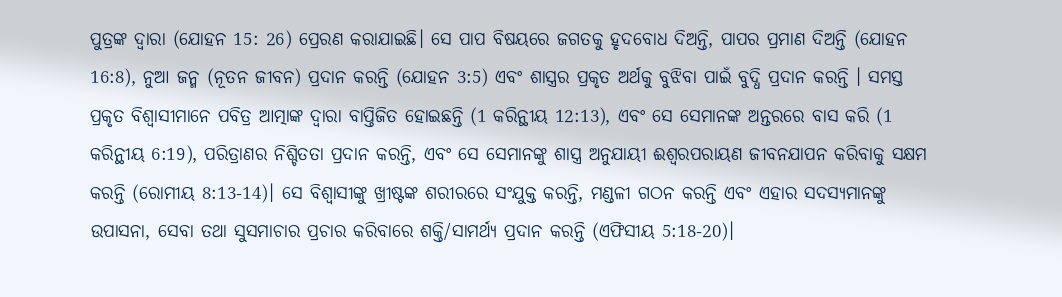ପୁତ୍ରଙ୍କ ଦ୍ୱାରା (ଯୋହନ 15: 26) ପ୍ରେରଣ କରାଯାଇଛି। ସେ ପାପ ବିଷୟରେ ଜଗତକୁ ହୃଦବୋଧ ଦିଅନ୍ତି, ପାପର ପ୍ରମାଣ ଦିଅନ୍ତି (ଯୋହନ 16:8), ନୁଆ ଜନ୍ମ (ନୂତନ ଜୀବନ) ପ୍ରଦାନ କରନ୍ତି (ଯୋହନ 3:5) ଏବଂ ଶାସ୍ତ୍ରର ପ୍ରକୃତ ଅର୍ଥକୁ ବୁଝିବା ପାଇଁ ବୁଦ୍ଧି ପ୍ରଦାନ କରନ୍ତି । ସମସ୍ତ ପ୍ରକୃତ ବିଶ୍ୱାସୀମାନେ ପବିତ୍ର ଆତ୍ମାଙ୍କ ଦ୍ୱାରା ବାପ୍ତିଜିତ ହୋଇଛନ୍ତି (1 କରିନ୍ଥୀୟ 12:13), ଏବଂ ସେ ସେମାନଙ୍କ ଅନ୍ତରରେ ବାସ କରି (1 କରିନ୍ଥୀୟ 6:19), ପରିତ୍ରାଣର ନିଶ୍ଚିତତା ପ୍ରଦାନ କରନ୍ତି, ଏବଂ ସେ ସେମାନଙ୍କୁ ଶାସ୍ତ୍ର ଅନୁଯାୟୀ ଈଶ୍ୱରପରାୟଣ ଜୀବନଯାପନ କରିବାକୁ ସକ୍ଷମ କରନ୍ତି (ରୋମୀୟ 8:13-14)। ସେ ବିଶ୍ୱାସୀଙ୍କୁ ଖ୍ରୀଷ୍ଟଙ୍କ ଶରୀରରେ ସଂଯୁକ୍ତ କରନ୍ତି, ମଣ୍ଡଳୀ ଗଠନ କରନ୍ତି ଏବଂ ଏହାର ସଦସ୍ୟମାନଙ୍କୁ ଉପାସନା, ସେବା ତଥା ସୁସମାଚାର ପ୍ରଚାର କରିବାରେ ଶକ୍ତି/ସାମର୍ଥ୍ୟ ପ୍ରଦାନ କରନ୍ତି (ଏଫିସୀୟ 5:18-20)।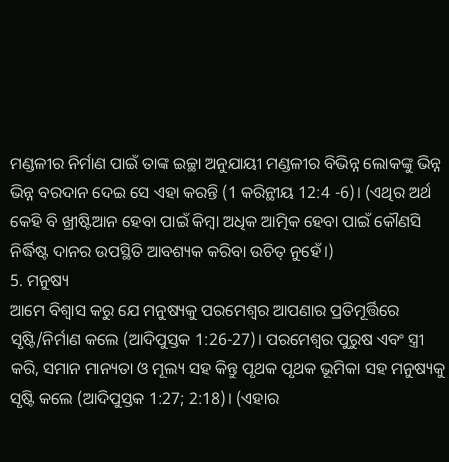ମଣ୍ଡଳୀର ନିର୍ମାଣ ପାଇଁ ତାଙ୍କ ଇଚ୍ଛା ଅନୁଯାୟୀ ମଣ୍ଡଳୀର ବିଭିନ୍ନ ଲୋକଙ୍କୁ ଭିନ୍ନ ଭିନ୍ନ ବରଦାନ ଦେଇ ସେ ଏହା କରନ୍ତି (1 କରିନ୍ଥୀୟ 12:4 -6)। (ଏଥିର ଅର୍ଥ କେହି ବି ଖ୍ରୀଷ୍ଟିଆନ ହେବା ପାଇଁ କିମ୍ବା ଅଧିକ ଆତ୍ମିକ ହେବା ପାଇଁ କୌଣସି ନିର୍ଦ୍ଧିଷ୍ଟ ଦାନର ଉପସ୍ଥିତି ଆବଶ୍ୟକ କରିବା ଉଚିତ୍ ନୁହେଁ।)
5. ମନୁଷ୍ୟ
ଆମେ ବିଶ୍ୱାସ କରୁ ଯେ ମନୁଷ୍ୟକୁ ପରମେଶ୍ୱର ଆପଣାର ପ୍ରତିମୂର୍ତ୍ତିରେ ସୃଷ୍ଟି/ନିର୍ମାଣ କଲେ (ଆଦିପୁସ୍ତକ 1:26-27)। ପରମେଶ୍ୱର ପୁରୁଷ ଏବଂ ସ୍ତ୍ରୀ କରି, ସମାନ ମାନ୍ୟତା ଓ ମୂଲ୍ୟ ସହ କିନ୍ତୁ ପୃଥକ ପୃଥକ ଭୂମିକା ସହ ମନୁଷ୍ୟକୁ ସୃଷ୍ଟି କଲେ (ଆଦିପୁସ୍ତକ 1:27; 2:18)। (ଏହାର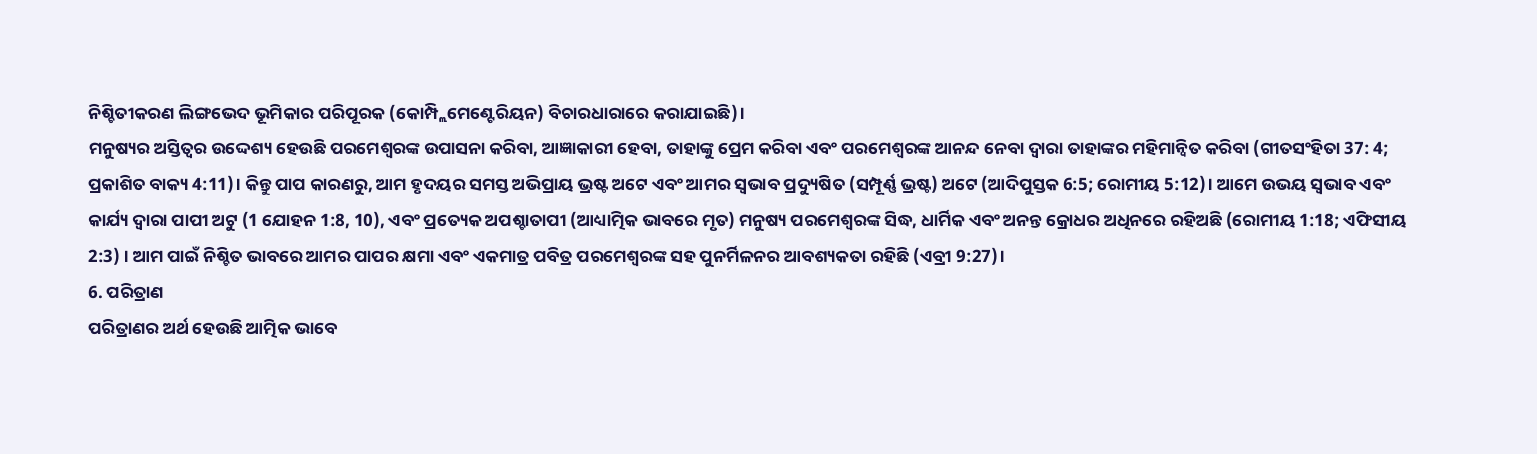ନିଶ୍ଚିତୀକରଣ ଲିଙ୍ଗଭେଦ ଭୂମିକାର ପରିପୂରକ (କୋମ୍ପ୍ଲିମେଣ୍ଟେରିୟନ) ବିଚାରଧାରାରେ କରାଯାଇଛି)।
ମନୁଷ୍ୟର ଅସ୍ତିତ୍ଵର ଉଦ୍ଦେଶ୍ୟ ହେଉଛି ପରମେଶ୍ୱରଙ୍କ ଉପାସନା କରିବା, ଆଜ୍ଞାକାରୀ ହେବା, ତାହାଙ୍କୁ ପ୍ରେମ କରିବା ଏବଂ ପରମେଶ୍ୱରଙ୍କ ଆନନ୍ଦ ନେବା ଦ୍ୱାରା ତାହାଙ୍କର ମହିମାନ୍ୱିତ କରିବା (ଗୀତସଂହିତା 37: 4; ପ୍ରକାଶିତ ବାକ୍ୟ 4:11)। କିନ୍ତୁ ପାପ କାରଣରୁ, ଆମ ହୃଦୟର ସମସ୍ତ ଅଭିପ୍ରାୟ ଭ୍ରଷ୍ଟ ଅଟେ ଏବଂ ଆମର ସ୍ୱଭାବ ପ୍ରଦ୍ୟୁଷିତ (ସମ୍ପୂର୍ଣ୍ଣ ଭ୍ରଷ୍ଟ) ଅଟେ (ଆଦିପୁସ୍ତକ 6:5; ରୋମୀୟ 5:12)। ଆମେ ଉଭୟ ସ୍ୱଭାବ ଏବଂ କାର୍ଯ୍ୟ ଦ୍ୱାରା ପାପୀ ଅଟୁ (1 ଯୋହନ 1:8, 10), ଏବଂ ପ୍ରତ୍ୟେକ ଅପଶ୍ଚାତାପୀ (ଆଧ୍ୟାତ୍ମିକ ଭାବରେ ମୃତ) ମନୁଷ୍ୟ ପରମେଶ୍ୱରଙ୍କ ସିଦ୍ଧ, ଧାର୍ମିକ ଏବଂ ଅନନ୍ତ କ୍ରୋଧର ଅଧିନରେ ରହିଅଛି (ରୋମୀୟ 1:18; ଏଫିସୀୟ 2:3) । ଆମ ପାଇଁ ନିଶ୍ଚିତ ଭାବରେ ଆମର ପାପର କ୍ଷମା ଏବଂ ଏକମାତ୍ର ପବିତ୍ର ପରମେଶ୍ୱରଙ୍କ ସହ ପୁନର୍ମିଳନର ଆବଶ୍ୟକତା ରହିଛି (ଏବ୍ରୀ 9:27)।
6. ପରିତ୍ରାଣ
ପରିତ୍ରାଣର ଅର୍ଥ ହେଉଛି ଆତ୍ମିକ ଭାବେ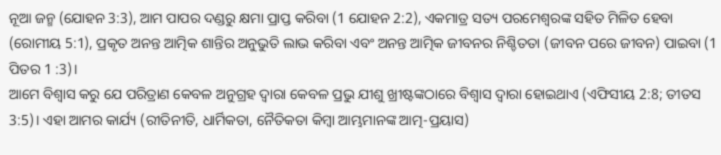ନୂଆ ଜନ୍ମ (ଯୋହନ 3:3), ଆମ ପାପର ଦଣ୍ଡରୁ କ୍ଷମା ପ୍ରାପ୍ତ କରିବା (1 ଯୋହନ 2:2), ଏକମାତ୍ର ସତ୍ୟ ପରମେଶ୍ୱରଙ୍କ ସହିତ ମିଳିତ ହେବା (ରୋମୀୟ 5:1), ପ୍ରକୃତ ଅନନ୍ତ ଆତ୍ମିକ ଶାନ୍ତିର ଅନୁଭୁତି ଲାଭ କରିବା ଏବଂ ଅନନ୍ତ ଆତ୍ମିକ ଜୀବନର ନିଶ୍ଚିତତା (ଜୀବନ ପରେ ଜୀବନ) ପାଇବା (1 ପିତର 1 :3)।
ଆମେ ବିଶ୍ୱାସ କରୁ ଯେ ପରିତ୍ରାଣ କେବଳ ଅନୁଗ୍ରହ ଦ୍ୱାରା କେବଳ ପ୍ରଭୁ ଯୀଶୁ ଖ୍ରୀଷ୍ଟଙ୍କଠାରେ ବିଶ୍ୱାସ ଦ୍ୱାରା ହୋଇଥାଏ (ଏଫିସୀୟ 2:8; ତୀତସ 3:5)। ଏହା ଆମର କାର୍ଯ୍ୟ (ରୀତିନୀତି, ଧାର୍ମିକତା, ନୈତିକତା କିମ୍ବା ଆମ୍ଭମାନଙ୍କ ଆତ୍ମ-ପ୍ରୟାସ)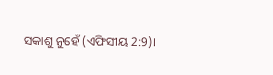ସକାଶୁ ନୁହେଁ (ଏଫିସୀୟ 2:9)।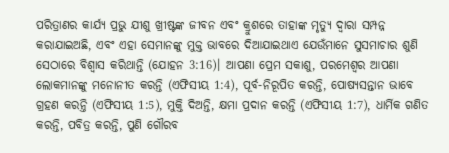ପରିତ୍ରାଣର କାର୍ଯ୍ୟ ପ୍ରଭୁ ଯୀଶୁ ଖ୍ରୀଷ୍ଟଙ୍କ ଜୀବନ ଏବଂ କ୍ରୁଶରେ ତାହାଙ୍କ ମୃତ୍ୟୁ ଦ୍ୱାରା ସମ୍ପନ୍ନ କରାଯାଇଅଛି, ଏବଂ ଏହା ସେମାନଙ୍କୁ ମୁକ୍ତ ଭାବରେ ଦିଆଯାଇଥାଏ ଯେଉଁମାନେ ସୁସମାଚାର ଶୁଣି ସେଠାରେ ବିଶ୍ୱାସ କରିଥାନ୍ତି (ଯୋହନ 3:16)। ଆପଣା ପ୍ରେମ ସକାଶୁ, ପରମେଶ୍ୱର ଆପଣା ଲୋକମାନଙ୍କୁ ମନୋନୀତ କରନ୍ତି (ଏଫିସୀୟ 1:4), ପୂର୍ବ-ନିରୂପିତ କରନ୍ତି, ପୋଷ୍ୟସନ୍ତାନ ଭାବେ ଗ୍ରହଣ କରନ୍ତି (ଏଫିସୀୟ 1:5), ମୁକ୍ତି ଦିଅନ୍ତି, କ୍ଷମା ପ୍ରଦାନ କରନ୍ତି (ଏଫିସୀୟ 1:7), ଧାର୍ମିକ ଗଣିତ କରନ୍ତି, ପବିତ୍ର କରନ୍ତି, ପୁଣି ଗୌରବ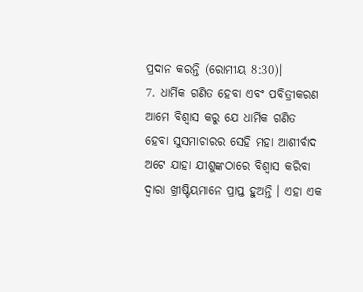ପ୍ରଦାନ କରନ୍ତି (ରୋମୀୟ 8:30)।
7. ଧାର୍ମିକ ଗଣିତ ହେବା ଏବଂ ପବିତ୍ରୀକରଣ
ଆମେ ବିଶ୍ୱାସ କରୁ ଯେ ଧାର୍ମିକ ଗଣିତ ହେବା ସୁସମାଚାରର ସେହି ମହା ଆଶୀର୍ବାଦ ଅଟେ ଯାହା ଯୀଶୁଙ୍କଠାରେ ବିଶ୍ୱାସ କରିବା ଦ୍ୱାରା ଖ୍ରୀଷ୍ଟିୟମାନେ ପ୍ରାପ୍ତ ହୁଅନ୍ତି । ଏହା ଏକ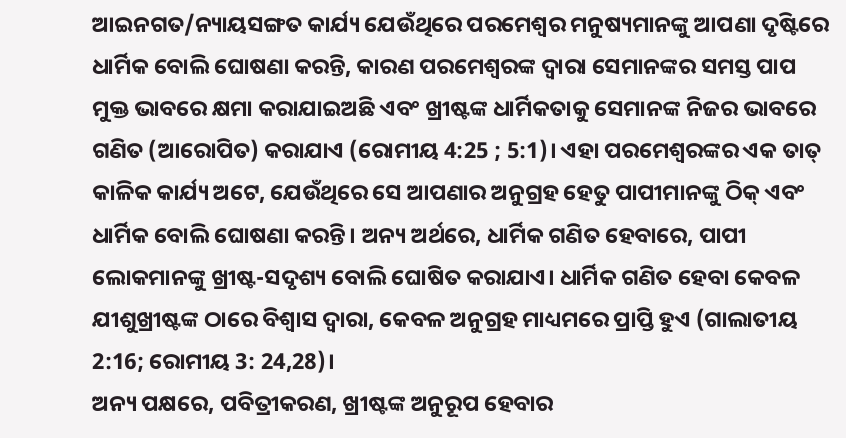ଆଇନଗତ/ନ୍ୟାୟସଙ୍ଗତ କାର୍ଯ୍ୟ ଯେଉଁଥିରେ ପରମେଶ୍ୱର ମନୁଷ୍ୟମାନଙ୍କୁ ଆପଣା ଦୃଷ୍ଟିରେ ଧାର୍ମିକ ବୋଲି ଘୋଷଣା କରନ୍ତି, କାରଣ ପରମେଶ୍ୱରଙ୍କ ଦ୍ୱାରା ସେମାନଙ୍କର ସମସ୍ତ ପାପ ମୁକ୍ତ ଭାବରେ କ୍ଷମା କରାଯାଇଅଛି ଏବଂ ଖ୍ରୀଷ୍ଟଙ୍କ ଧାର୍ମିକତାକୁ ସେମାନଙ୍କ ନିଜର ଭାବରେ ଗଣିତ (ଆରୋପିତ) କରାଯାଏ (ରୋମୀୟ 4:25 ; 5:1)। ଏହା ପରମେଶ୍ୱରଙ୍କର ଏକ ତାତ୍ କାଳିକ କାର୍ଯ୍ୟ ଅଟେ, ଯେଉଁଥିରେ ସେ ଆପଣାର ଅନୁଗ୍ରହ ହେତୁ ପାପୀମାନଙ୍କୁ ଠିକ୍ ଏବଂ ଧାର୍ମିକ ବୋଲି ଘୋଷଣା କରନ୍ତି। ଅନ୍ୟ ଅର୍ଥରେ, ଧାର୍ମିକ ଗଣିତ ହେବାରେ, ପାପୀ ଲୋକମାନଙ୍କୁ ଖ୍ରୀଷ୍ଟ-ସଦୃଶ୍ୟ ବୋଲି ଘୋଷିତ କରାଯାଏ। ଧାର୍ମିକ ଗଣିତ ହେବା କେବଳ ଯୀଶୁଖ୍ରୀଷ୍ଟଙ୍କ ଠାରେ ବିଶ୍ଵାସ ଦ୍ୱାରା, କେବଳ ଅନୁଗ୍ରହ ମାଧ୍ୟମରେ ପ୍ରାପ୍ତି ହୁଏ (ଗାଲାତୀୟ 2:16; ରୋମୀୟ 3: 24,28)।
ଅନ୍ୟ ପକ୍ଷରେ, ପବିତ୍ରୀକରଣ, ଖ୍ରୀଷ୍ଟଙ୍କ ଅନୁରୂପ ହେବାର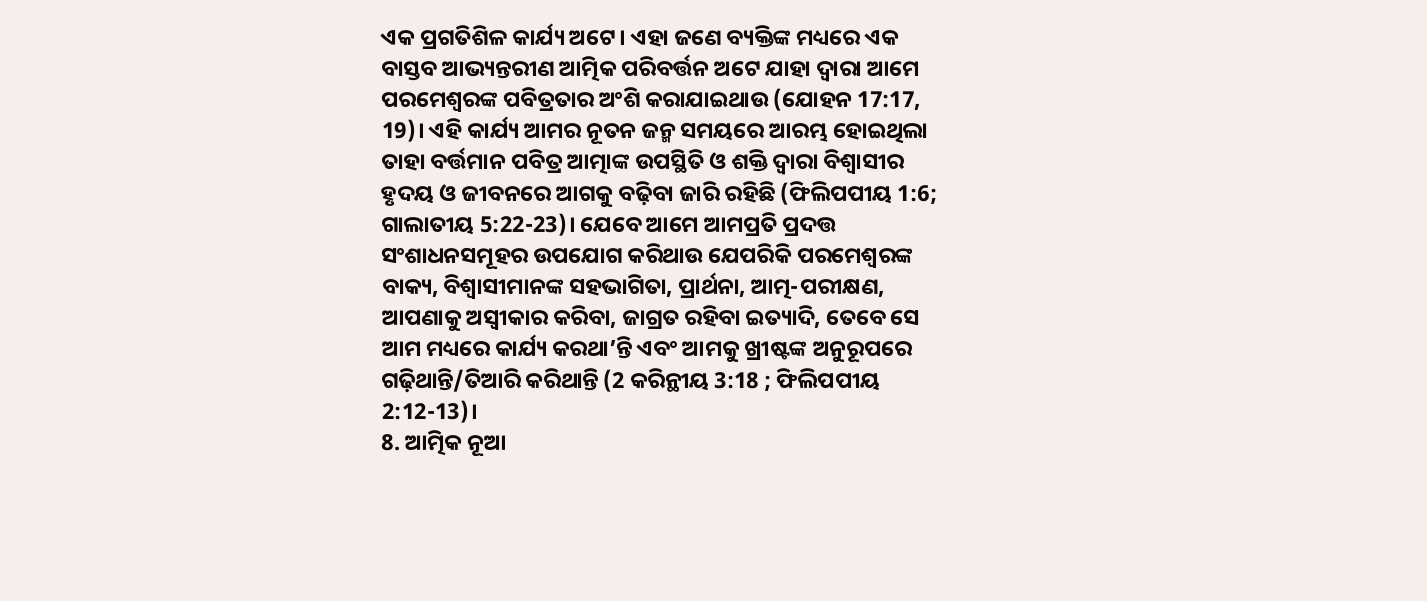ଏକ ପ୍ରଗତିଶିଳ କାର୍ଯ୍ୟ ଅଟେ। ଏହା ଜଣେ ବ୍ୟକ୍ତିଙ୍କ ମଧ୍ୟରେ ଏକ ବାସ୍ତବ ଆଭ୍ୟନ୍ତରୀଣ ଆତ୍ମିକ ପରିବର୍ତ୍ତନ ଅଟେ ଯାହା ଦ୍ଵାରା ଆମେ ପରମେଶ୍ୱରଙ୍କ ପବିତ୍ରତାର ଅଂଶି କରାଯାଇଥାଉ (ଯୋହନ 17:17, 19)। ଏହି କାର୍ଯ୍ୟ ଆମର ନୂତନ ଜନ୍ମ ସମୟରେ ଆରମ୍ଭ ହୋଇଥିଲା ତାହା ବର୍ତ୍ତମାନ ପବିତ୍ର ଆତ୍ମାଙ୍କ ଉପସ୍ଥିତି ଓ ଶକ୍ତି ଦ୍ୱାରା ବିଶ୍ଵାସୀର ହୃଦୟ ଓ ଜୀବନରେ ଆଗକୁ ବଢ଼ିବା ଜାରି ରହିଛି (ଫିଲିପପୀୟ 1:6; ଗାଲାତୀୟ 5:22-23)। ଯେବେ ଆମେ ଆମପ୍ରତି ପ୍ରଦତ୍ତ ସଂଶାଧନସମୂହର ଉପଯୋଗ କରିଥାଉ ଯେପରିକି ପରମେଶ୍ୱରଙ୍କ ବାକ୍ୟ, ବିଶ୍ୱାସୀମାନଙ୍କ ସହଭାଗିତା, ପ୍ରାର୍ଥନା, ଆତ୍ମ-ପରୀକ୍ଷଣ, ଆପଣାକୁ ଅସ୍ୱୀକାର କରିବା, ଜାଗ୍ରତ ରହିବା ଇତ୍ୟାଦି, ତେବେ ସେ ଆମ ମଧ୍ୟରେ କାର୍ଯ୍ୟ କରଥା’ନ୍ତି ଏବଂ ଆମକୁ ଖ୍ରୀଷ୍ଟଙ୍କ ଅନୁରୂପରେ ଗଢ଼ିଥାନ୍ତି/ତିଆରି କରିଥାନ୍ତି (2 କରିନ୍ଥୀୟ 3:18 ; ଫିଲିପପୀୟ 2:12-13)।
8. ଆତ୍ମିକ ନୂଆ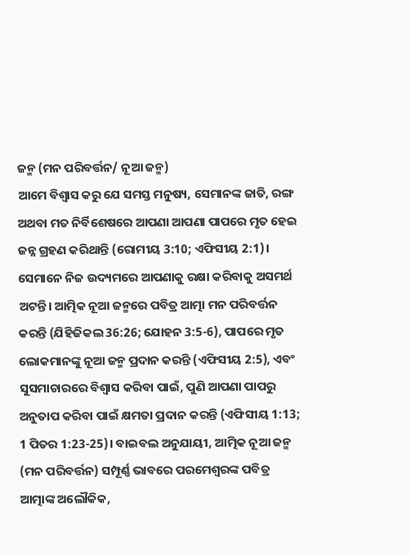ଜନ୍ମ (ମନ ପରିବର୍ତ୍ତନ/ ନୂଆ ଜନ୍ମ)
ଆମେ ବିଶ୍ଵାସ କରୁ ଯେ ସମସ୍ତ ମନୁଷ୍ୟ, ସେମାନଙ୍କ ଜାତି, ରଙ୍ଗ ଅଥବା ମତ ନିର୍ବିଶେଷରେ ଆପଣା ଆପଣା ପାପରେ ମୃତ ହେଇ ଜନ୍ନ ଗ୍ରହଣ କରିଥାନ୍ତି (ରୋମୀୟ 3:10; ଏଫିସୀୟ 2:1)। ସେମାନେ ନିଜ ଉଦ୍ୟମରେ ଆପଣାକୁ ରକ୍ଷା କରିବାକୁ ଅସମର୍ଥ ଅଟନ୍ତି। ଆତ୍ମିକ ନୂଆ ଜନ୍ମରେ ପବିତ୍ର ଆତ୍ମା ମନ ପରିବର୍ତ୍ତନ କରନ୍ତି (ଯିହିଜିକଲ 36:26; ଯୋହନ 3:5-6), ପାପରେ ମୃତ ଲୋକମାନଙ୍କୁ ନୂଆ ଜନ୍ମ ପ୍ରଦାନ କରନ୍ତି (ଏଫିସୀୟ 2:5), ଏବଂ ସୁସମାଚାରରେ ବିଶ୍ଵାସ କରିବା ପାଇଁ, ପୁଣି ଆପଣା ପାପରୁ ଅନୁତାପ କରିବା ପାଇଁ କ୍ଷମତା ପ୍ରଦାନ କରନ୍ତି (ଏଫିସୀୟ 1:13; 1 ପିତର 1:23-25)। ବାଇବଲ ଅନୁଯାୟୀ, ଆତ୍ମିକ ନୂଆ ଜନ୍ମ (ମନ ପରିବର୍ତ୍ତନ) ସମ୍ପୂର୍ଣ୍ଣ ଭାବରେ ପରମେଶ୍ୱରଙ୍କ ପବିତ୍ର ଆତ୍ମାଙ୍କ ଅଲୌକିକ,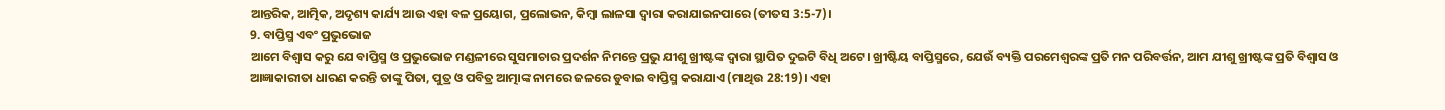ଆନ୍ତରିକ, ଆତ୍ମିକ, ଅଦୃଶ୍ୟ କାର୍ଯ୍ୟ ଆଉ ଏହା ବଳ ପ୍ରୟୋଗ, ପ୍ରଲୋଭନ, କିମ୍ବା ଲାଳସା ଦ୍ୱାରା କରାଯାଇନପାରେ (ତୀତସ 3:5-7)।
9. ବାପ୍ତିସ୍ମ ଏବଂ ପ୍ରଭୁଭୋଜ
ଆମେ ବିଶ୍ଵାସ କରୁ ଯେ ବାପ୍ତିସ୍ମ ଓ ପ୍ରଭୁଭୋଜ ମଣ୍ଡଳୀରେ ସୁସମାଚାର ପ୍ରଦର୍ଶନ ନିମନ୍ତେ ପ୍ରଭୁ ଯୀଶୁ ଖ୍ରୀଷ୍ଟଙ୍କ ଦ୍ୱାରା ସ୍ଥାପିତ ଦୁଇଟି ବିଧି ଅଟେ। ଖ୍ରୀଷ୍ଟିୟ ବାପ୍ତିସ୍ମରେ, ଯେଉଁ ବ୍ୟକ୍ତି ପରମେଶ୍ୱରଙ୍କ ପ୍ରତି ମନ ପରିବର୍ତ୍ତନ, ଆମ ଯୀଶୁ ଖ୍ରୀଷ୍ଟଙ୍କ ପ୍ରତି ବିଶ୍ଵାସ ଓ ଆଜ୍ଞାକାରୀତା ଧାରଣ କରନ୍ତି ତାଙ୍କୁ ପିତା, ପୁତ୍ର ଓ ପବିତ୍ର ଆତ୍ମାଙ୍କ ନାମରେ ଜଳରେ ଡୁବାଇ ବାପ୍ତିସ୍ମ କରାଯାଏ (ମାଥିଉ 28:19)। ଏହା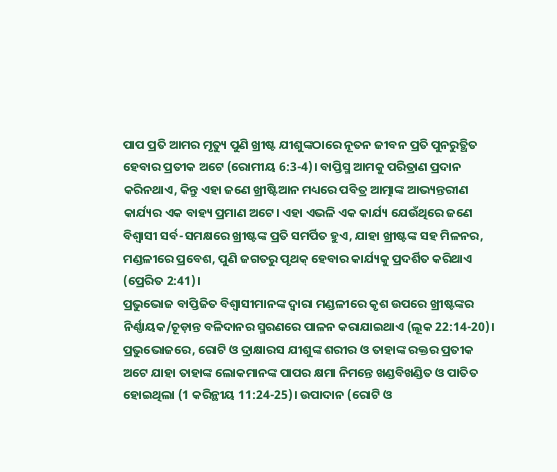ପାପ ପ୍ରତି ଆମର ମୃତ୍ୟୁ ପୁଣି ଖ୍ରୀଷ୍ଟ ଯୀଶୁଙ୍କଠାରେ ନୂତନ ଜୀବନ ପ୍ରତି ପୁନରୁତ୍ଥିତ ହେବାର ପ୍ରତୀକ ଅଟେ (ରୋମୀୟ 6:3-4)। ବାପ୍ତିସ୍ମ ଆମକୁ ପରିତ୍ରାଣ ପ୍ରଦାନ କରିନଥାଏ, କିନ୍ତୁ ଏହା ଜଣେ ଖ୍ରୀଷ୍ଟିଆନ ମଧ୍ୟରେ ପବିତ୍ର ଆତ୍ମାଙ୍କ ଆଭ୍ୟନ୍ତରୀଣ କାର୍ଯ୍ୟର ଏକ ବାହ୍ୟ ପ୍ରମାଣ ଅଟେ। ଏହା ଏଭଳି ଏକ କାର୍ଯ୍ୟ ଯେଉଁଥିରେ ଜଣେ ବିଶ୍ୱାସୀ ସର୍ବ-ସମକ୍ଷରେ ଖ୍ରୀଷ୍ଟଙ୍କ ପ୍ରତି ସମର୍ପିତ ହୁଏ, ଯାହା ଖ୍ରୀଷ୍ଟଙ୍କ ସହ ମିଳନର, ମଣ୍ଡଳୀରେ ପ୍ରବେଶ, ପୁଣି ଜଗତରୁ ପୃଥକ୍ ହେବାର କାର୍ଯ୍ୟକୁ ପ୍ରଦର୍ଶିତ କରିଥାଏ (ପ୍ରେରିତ 2:41)।
ପ୍ରଭୁଭୋଜ ବାପ୍ତିଜିତ ବିଶ୍ୱାସୀମାନଙ୍କ ଦ୍ୱାରା ମଣ୍ଡଳୀରେ କୃଶ ଉପରେ ଖ୍ରୀଷ୍ଟଙ୍କର ନିର୍ଣ୍ଣାୟକ/ଚୂଡ଼ାନ୍ତ ବଳିଦାନର ସ୍ମରଣରେ ପାଳନ କରାଯାଇଥାଏ (ଲୂକ 22:14-20)। ପ୍ରଭୁଭୋଜରେ, ରୋଟି ଓ ଦ୍ରାକ୍ଷାରସ ଯୀଶୁଙ୍କ ଶରୀର ଓ ତାହାଙ୍କ ରକ୍ତର ପ୍ରତୀକ ଅଟେ ଯାହା ତାହାଙ୍କ ଲୋକମାନଙ୍କ ପାପର କ୍ଷମା ନିମନ୍ତେ ଖଣ୍ଡବିଖଣ୍ଡିତ ଓ ପାତିତ ହୋଇଥିଲା (1 କରିନ୍ଥୀୟ 11:24-25)। ଉପାଦାନ (ରୋଟି ଓ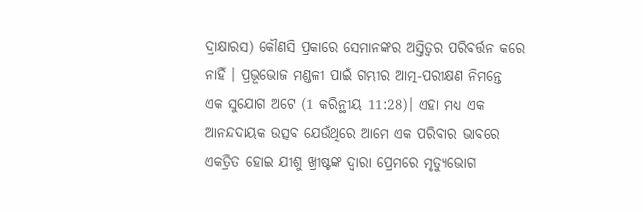ଦ୍ରାକ୍ଷାରସ) କୌଣସି ପ୍ରକାରେ ସେମାନଙ୍କର ଅସ୍ତିତ୍ୱର ପରିବର୍ତ୍ତନ କରେ ନାହିଁ । ପ୍ରଭୂଭୋଜ ମଣ୍ଡଳୀ ପାଇଁ ଗମ୍ଭୀର ଆତ୍ମ-ପରୀକ୍ଷଣ ନିମନ୍ତେ ଏକ ସୁଯୋଗ ଅଟେ (1 କରିନ୍ଥୀୟ 11:28)। ଏହା ମଧ୍ୟ ଏକ ଆନନ୍ଦଦାୟକ ଉତ୍ସବ ଯେଉଁଥିରେ ଆମେ ଏକ ପରିବାର ଭାବରେ ଏକତ୍ରିତ ହୋଇ ଯୀଶୁ ଖ୍ରୀଷ୍ଟଙ୍କ ଦ୍ୱାରା ପ୍ରେମରେ ମୃତ୍ୟୁଭୋଗ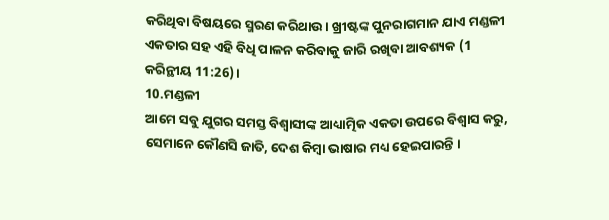କରିଥିବା ବିଷୟରେ ସ୍ମରଣ କରିଥାଉ। ଖ୍ରୀଷ୍ଟଙ୍କ ପୁନରାଗମାନ ଯାଏ ମଣ୍ଡଳୀ ଏକତାର ସହ ଏହି ବିଧି ପାଳନ କରିବାକୁ ଜାରି ରଖିବା ଆବଶ୍ୟକ (1 କରିନ୍ଥୀୟ 11:26)।
10.ମଣ୍ଡଳୀ
ଆମେ ସବୁ ଯୁଗର ସମସ୍ତ ବିଶ୍ୱାସୀଙ୍କ ଆଧ୍ୟାତ୍ମିକ ଏକତା ଉପରେ ବିଶ୍ୱାସ କରୁ, ସେମାନେ କୌଣସି ଜାତି, ଦେଶ କିମ୍ବା ଭାଷାର ମଧ୍ୟ ହେଇପାରନ୍ତି ।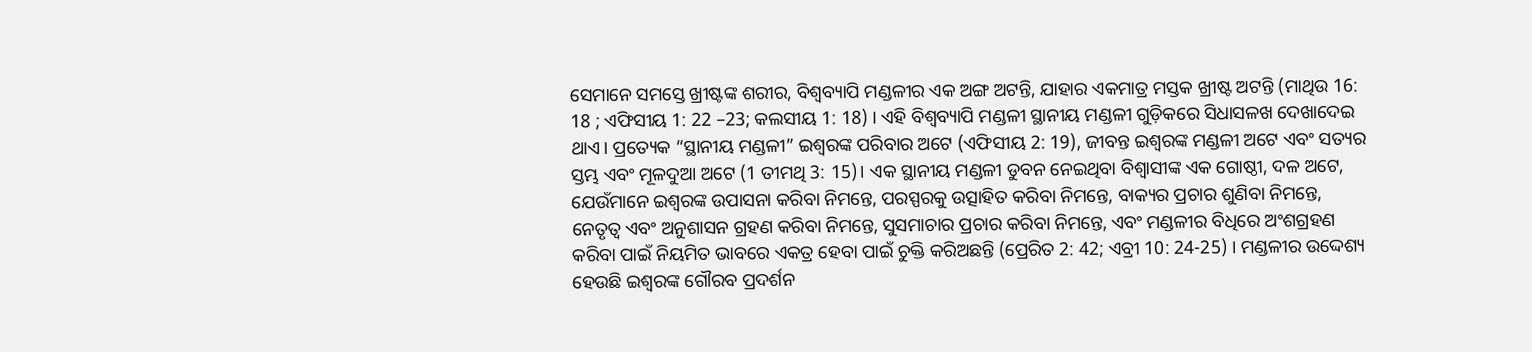ସେମାନେ ସମସ୍ତେ ଖ୍ରୀଷ୍ଟଙ୍କ ଶରୀର, ବିଶ୍ୱବ୍ୟାପି ମଣ୍ଡଳୀର ଏକ ଅଙ୍ଗ ଅଟନ୍ତି, ଯାହାର ଏକମାତ୍ର ମସ୍ତକ ଖ୍ରୀଷ୍ଟ ଅଟନ୍ତି (ମାଥିଉ 16: 18 ; ଏଫିସୀୟ 1: 22 –23; କଲସୀୟ 1: 18) । ଏହି ବିଶ୍ୱବ୍ୟାପି ମଣ୍ଡଳୀ ସ୍ଥାନୀୟ ମଣ୍ଡଳୀ ଗୁଡ଼ିକରେ ସିଧାସଳଖ ଦେଖାଦେଇ ଥାଏ। ପ୍ରତ୍ୟେକ “ସ୍ଥାନୀୟ ମଣ୍ଡଳୀ” ଇଶ୍ୱରଙ୍କ ପରିବାର ଅଟେ (ଏଫିସୀୟ 2: 19), ଜୀବନ୍ତ ଇଶ୍ୱରଙ୍କ ମଣ୍ଡଳୀ ଅଟେ ଏବଂ ସତ୍ୟର ସ୍ତମ୍ଭ ଏବଂ ମୂଳଦୁଆ ଅଟେ (1 ତୀମଥି 3: 15)। ଏକ ସ୍ଥାନୀୟ ମଣ୍ଡଳୀ ଡୁବନ ନେଇଥିବା ବିଶ୍ୱାସୀଙ୍କ ଏକ ଗୋଷ୍ଠୀ, ଦଳ ଅଟେ, ଯେଉଁମାନେ ଇଶ୍ୱରଙ୍କ ଉପାସନା କରିବା ନିମନ୍ତେ, ପରସ୍ପରକୁ ଉତ୍ସାହିତ କରିବା ନିମନ୍ତେ, ବାକ୍ୟର ପ୍ରଚାର ଶୁଣିବା ନିମନ୍ତେ, ନେତୃତ୍ୱ ଏବଂ ଅନୁଶାସନ ଗ୍ରହଣ କରିବା ନିମନ୍ତେ, ସୁସମାଚାର ପ୍ରଚାର କରିବା ନିମନ୍ତେ, ଏବଂ ମଣ୍ଡଳୀର ବିଧିରେ ଅଂଶଗ୍ରହଣ କରିବା ପାଇଁ ନିୟମିତ ଭାବରେ ଏକତ୍ର ହେବା ପାଇଁ ଚୁକ୍ତି କରିଅଛନ୍ତି (ପ୍ରେରିତ 2: 42; ଏବ୍ରୀ 10: 24-25) । ମଣ୍ଡଳୀର ଉଦ୍ଦେଶ୍ୟ ହେଉଛି ଇଶ୍ୱରଙ୍କ ଗୌରବ ପ୍ରଦର୍ଶନ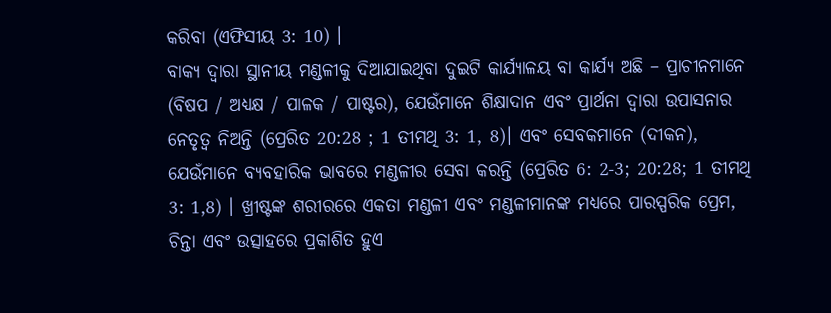କରିବା (ଏଫିସୀୟ 3: 10) ।
ବାକ୍ୟ ଦ୍ୱାରା ସ୍ଥାନୀୟ ମଣ୍ଡଳୀକୁ ଦିଆଯାଇଥିବା ଦୁଇଟି କାର୍ଯ୍ୟାଳୟ ବା କାର୍ଯ୍ୟ ଅଛି – ପ୍ରାଚୀନମାନେ (ବିଷପ / ଅଧ୍ୟକ୍ଷ / ପାଳକ / ପାଷ୍ଟର), ଯେଉଁମାନେ ଶିକ୍ଷାଦାନ ଏବଂ ପ୍ରାର୍ଥନା ଦ୍ୱାରା ଉପାସନାର ନେତୃତ୍ବ ନିଅନ୍ତି (ପ୍ରେରିତ 20:28 ; 1 ତୀମଥି 3: 1, 8)। ଏବଂ ସେବକମାନେ (ଦୀକନ), ଯେଉଁମାନେ ବ୍ୟବହାରିକ ଭାବରେ ମଣ୍ଡଳୀର ସେବା କରନ୍ତି (ପ୍ରେରିତ 6: 2-3; 20:28; 1 ତୀମଥି 3: 1,8) । ଖ୍ରୀଷ୍ଟଙ୍କ ଶରୀରରେ ଏକତା ମଣ୍ଡଳୀ ଏବଂ ମଣ୍ଡଳୀମାନଙ୍କ ମଧ୍ୟରେ ପାରସ୍ପରିକ ପ୍ରେମ, ଚିନ୍ତା ଏବଂ ଉତ୍ସାହରେ ପ୍ରକାଶିତ ହୁଏ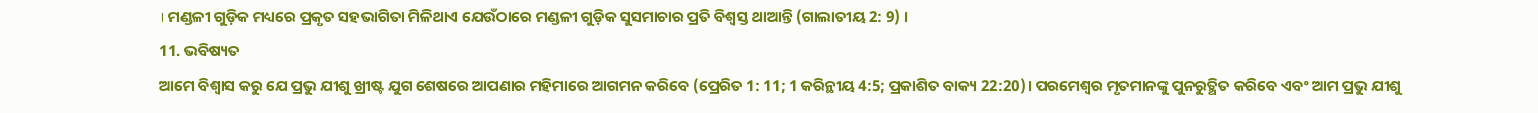। ମଣ୍ଡଳୀ ଗୁଡ଼ିକ ମଧ୍ୟରେ ପ୍ରକୃତ ସହଭାଗିତା ମିଳିଥାଏ ଯେଉଁଠାରେ ମଣ୍ଡଳୀ ଗୁଡ଼ିକ ସୁସମାଚାର ପ୍ରତି ବିଶ୍ୱସ୍ତ ଥାଆନ୍ତି (ଗାଲାତୀୟ 2: 9) ।
11. ଭବିଷ୍ୟତ
ଆମେ ବିଶ୍ୱାସ କରୁ ଯେ ପ୍ରଭୁ ଯୀଶୁ ଖ୍ରୀଷ୍ଟ ଯୁଗ ଶେଷରେ ଆପଣାର ମହିମାରେ ଆଗମନ କରିବେ (ପ୍ରେରିତ 1: 11; 1 କରିନ୍ଥୀୟ 4:5; ପ୍ରକାଶିତ ବାକ୍ୟ 22:20)। ପରମେଶ୍ୱର ମୃତମାନଙ୍କୁ ପୁନରୁତ୍ଥିତ କରିବେ ଏବଂ ଆମ ପ୍ରଭୁ ଯୀଶୁ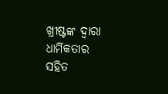ଖ୍ରୀଷ୍ଟଙ୍କ ଦ୍ୱାରା ଧାର୍ମିକତାର ସହିତ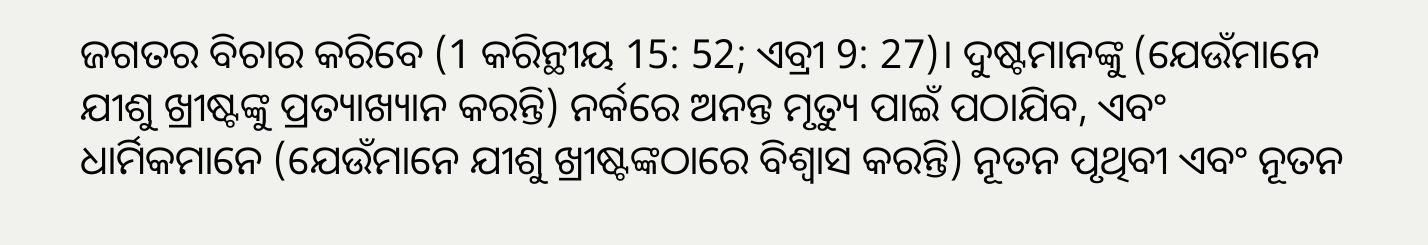ଜଗତର ବିଚାର କରିବେ (1 କରିନ୍ଥୀୟ 15: 52; ଏବ୍ରୀ 9: 27)। ଦୁଷ୍ଟମାନଙ୍କୁ (ଯେଉଁମାନେ ଯୀଶୁ ଖ୍ରୀଷ୍ଟଙ୍କୁ ପ୍ରତ୍ୟାଖ୍ୟାନ କରନ୍ତି) ନର୍କରେ ଅନନ୍ତ ମୃତ୍ୟୁ ପାଇଁ ପଠାଯିବ, ଏବଂ ଧାର୍ମିକମାନେ (ଯେଉଁମାନେ ଯୀଶୁ ଖ୍ରୀଷ୍ଟଙ୍କଠାରେ ବିଶ୍ୱାସ କରନ୍ତି) ନୂତନ ପୃଥିବୀ ଏବଂ ନୂତନ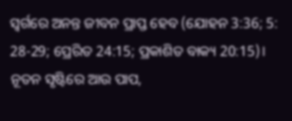ସ୍ୱର୍ଗରେ ଅନନ୍ତ ଜୀବନ ପ୍ରାପ୍ତ ହେବ (ଯୋହନ 3:36; 5: 28-29; ପ୍ରେରିତ 24:15; ପ୍ରକାଶିତ ବାକ୍ୟ 20:15)। ନୂତନ ସୃଷ୍ଟିରେ ଆଉ ପାପ,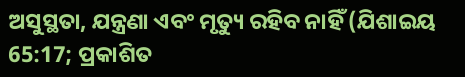ଅସୁସ୍ଥତା, ଯନ୍ତ୍ରଣା ଏବଂ ମୃତ୍ୟୁ ରହିବ ନାହିଁ (ଯିଶାଇୟ 65:17; ପ୍ରକାଶିତ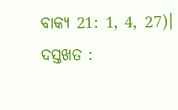ବାକ୍ୟ 21: 1, 4, 27)।
ଦସ୍ତଖତ :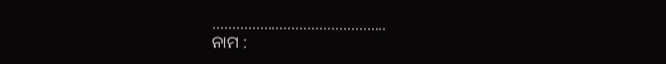……………………………………..
ନାମ :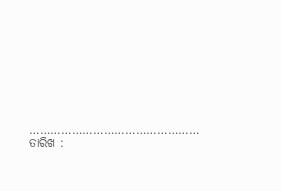………………………………………… ତାରିଖ :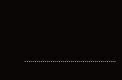……………………………………….